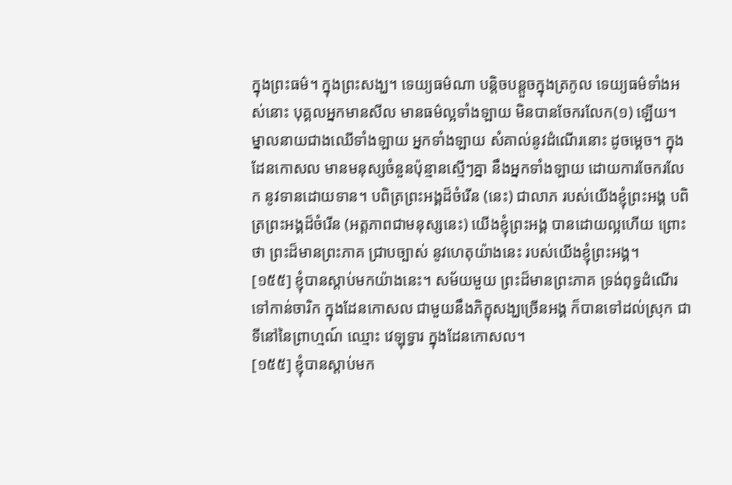ក្នុងព្រះធម៌។ ក្នុងព្រះសង្ឃ។ ទេយ្យធម៌ណា បន្តិចបន្តួចក្នុងត្រកូល ទេយ្យធម៌ទាំងអស់នោះ បុគ្គលអ្នកមានសីល មានធម៌ល្អទាំងឡាយ មិនបានចែករលែក(១) ឡើយ។ ម្នាលនាយជាងឈើទាំងឡាយ អ្នកទាំងឡាយ សំគាល់នូវដំណើរនោះ ដូចម្ដេច។ ក្នុងដែនកោសល មានមនុស្សចំនួនប៉ុន្មានស្មើៗគ្នា នឹងអ្នកទាំងឡាយ ដោយការចែករលែក នូវទានដោយទាន។ បពិត្រព្រះអង្គដ៏ចំរើន (នេះ) ជាលាភ របស់យើងខ្ញុំព្រះអង្គ បពិត្រព្រះអង្គដ៏ចំរើន (អត្តភាពជាមនុស្សនេះ) យើងខ្ញុំព្រះអង្គ បានដោយល្អហើយ ព្រោះថា ព្រះដ៏មានព្រះភាគ ជ្រាបច្បាស់ នូវហេតុយ៉ាងនេះ របស់យើងខ្ញុំព្រះអង្គ។
[១៥៥] ខ្ញុំបានស្ដាប់មកយ៉ាងនេះ។ សម័យមួយ ព្រះដ៏មានព្រះភាគ ទ្រង់ពុទ្ធដំណើរទៅកាន់ចារិក ក្នុងដែនកោសល ជាមួយនឹងភិក្ខុសង្ឃច្រើនអង្គ ក៏បានទៅដល់ស្រុក ជាទីនៅនៃព្រាហ្មណ៍ ឈ្មោះ វេឡុទ្វារ ក្នុងដែនកោសល។
[១៥៥] ខ្ញុំបានស្ដាប់មក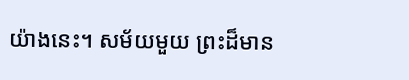យ៉ាងនេះ។ សម័យមួយ ព្រះដ៏មាន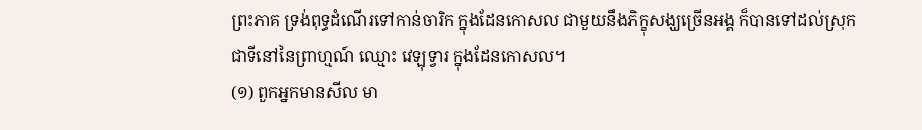ព្រះភាគ ទ្រង់ពុទ្ធដំណើរទៅកាន់ចារិក ក្នុងដែនកោសល ជាមួយនឹងភិក្ខុសង្ឃច្រើនអង្គ ក៏បានទៅដល់ស្រុក ជាទីនៅនៃព្រាហ្មណ៍ ឈ្មោះ វេឡុទ្វារ ក្នុងដែនកោសល។
(១) ពួកអ្នកមានសីល មា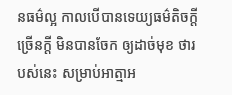នធម៌ល្អ កាលបើបានទេយ្យធម៌តិចក្តី ច្រើនក្តី មិនបានចែក ឲ្យដាច់មុខ ថារបស់នេះ សម្រាប់អាត្មាអ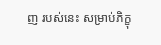ញ របស់នេះ សម្រាប់ភិក្ខុ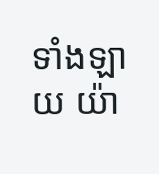ទាំងឡាយ យ៉ា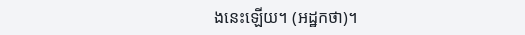ងនេះឡើយ។ (អដ្ឋកថា)។